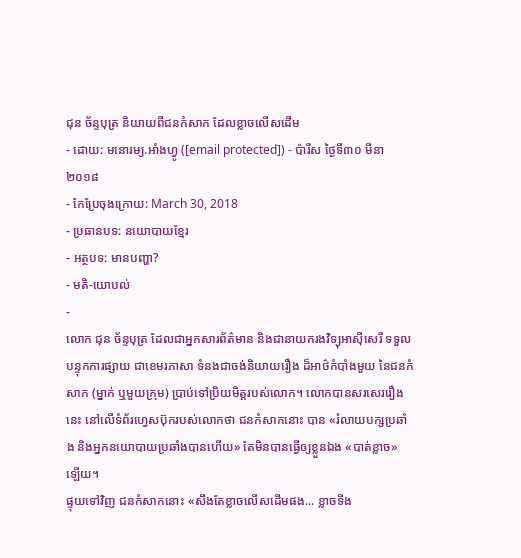ជុន ច័ន្ទបុត្រ និយាយពីជនកំសាក ដែលខ្លាចលើសដើម
- ដោយ: មនោរម្យ.អាំងហ្វូ ([email protected]) - ប៉ារីស ថ្ងៃទី៣០ មីនា ២០១៨
- កែប្រែចុងក្រោយ: March 30, 2018
- ប្រធានបទ: នយោបាយខ្មែរ
- អត្ថបទ: មានបញ្ហា?
- មតិ-យោបល់
-
លោក ជុន ច័ន្ទបុត្រ ដែលជាអ្នកសារព័ត៌មាន និងជានាយករងវិទ្យុអាស៊ីសេរី ទទួលបន្ទុកការផ្សាយ ជាខេមរភាសា ទំនងជាចង់និយាយរឿង ដ៏អាថ៌កំបាំងមួយ នៃជនកំសាក (ម្នាក់ ឬមួយក្រុម) ប្រាប់ទៅប្រិយមិត្តរបស់លោក។ លោកបានសរសេររឿងនេះ នៅលើទំព័រហ្វេសប៊ុករបស់លោកថា ជនកំសាកនោះ បាន «រំលាយបក្សប្រឆាំង និងអ្នកនយោបាយប្រឆាំងបានហើយ» តែមិនបានធ្វើឲ្យខ្លួនឯង «បាត់ខ្លាច» ឡើយ។
ផ្ទុយទៅវិញ ជនកំសាកនោះ «សឹងតែខ្លាចលើសដើមផង... ខ្លាចទីង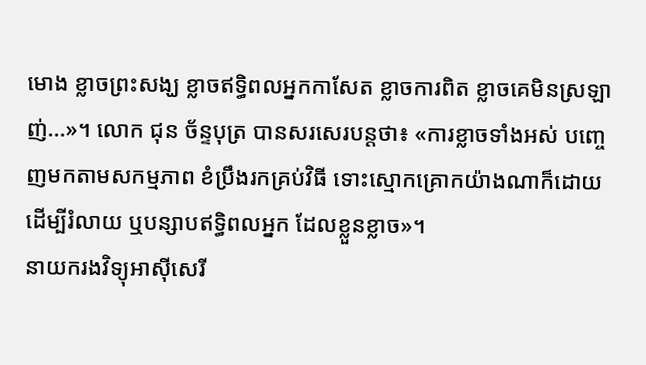មោង ខ្លាចព្រះសង្ឃ ខ្លាចឥទ្ធិពលអ្នកកាសែត ខ្លាចការពិត ខ្លាចគេមិនស្រឡាញ់...»។ លោក ជុន ច័ន្ទបុត្រ បានសរសេរបន្តថា៖ «ការខ្លាចទាំងអស់ បញ្ចេញមកតាមសកម្មភាព ខំប្រឹងរកគ្រប់វិធី ទោះស្មោកគ្រោកយ៉ាងណាក៏ដោយ ដើម្បីរំលាយ ឬបន្សាបឥទ្ធិពលអ្នក ដែលខ្លួនខ្លាច»។
នាយករងវិទ្យុអាស៊ីសេរី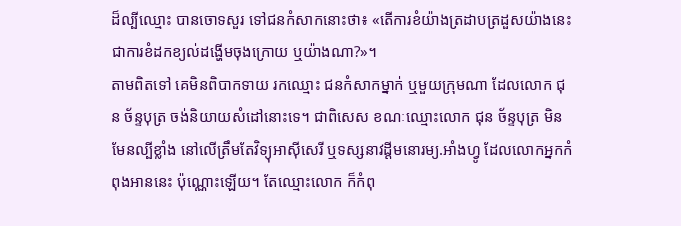ដ៏ល្បីឈ្មោះ បានចោទសួរ ទៅជនកំសាកនោះថា៖ «តើការខំយ៉ាងត្រដាបត្រដួសយ៉ាងនេះ ជាការខំដកខ្យល់ដង្ហើមចុងក្រោយ ឬយ៉ាងណា?»។
តាមពិតទៅ គេមិនពិបាកទាយ រកឈ្មោះ ជនកំសាកម្នាក់ ឬមួយក្រុមណា ដែលលោក ជុន ច័ន្ទបុត្រ ចង់និយាយសំដៅនោះទេ។ ជាពិសេស ខណៈឈ្មោះលោក ជុន ច័ន្ទបុត្រ មិនមែនល្បីខ្លាំង នៅលើត្រឹមតែវិទ្យុអាស៊ីសេរី ឬទស្សនាវដ្ដីមនោរម្យ.អាំងហ្វូ ដែលលោកអ្នកកំពុងអាននេះ ប៉ុណ្ណោះឡើយ។ តែឈ្មោះលោក ក៏កំពុ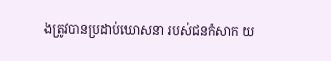ងត្រូវបានប្រដាប់ឃោសនា របស់ជនកំសាក យ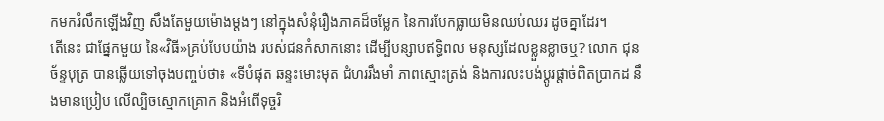កមករំលឹកឡើងវិញ សឹងតែមួយម៉ោងម្ដងៗ នៅក្នុងសំនុំរឿងភាគដ៏ចម្លែក នៃការបែកធ្លាយមិនឈប់ឈរ ដូចគ្នាដែរ។
តើនេះ ជាផ្នែកមួយ នៃ«វិធី»គ្រប់បែបយ៉ាង របស់ជនកំសាកនោះ ដើម្បីបន្សាបឥទ្ធិពល មនុស្សដែលខ្លួនខ្លាចឬ? លោក ជុន ច័ន្ទបុត្រ បានឆ្លើយទៅចុងបញ្ចប់ថា៖ «ទីបំផុត ឆន្ទះមោះមុត ជំហររឹងមាំ ភាពស្មោះត្រង់ និងការលះបង់ប្តូរផ្តាច់ពិតប្រាកដ នឹងមានប្រៀប លើល្បិចស្មោកគ្រោក និងអំពើទុច្ចរិ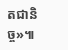តជានិច្ច»៕